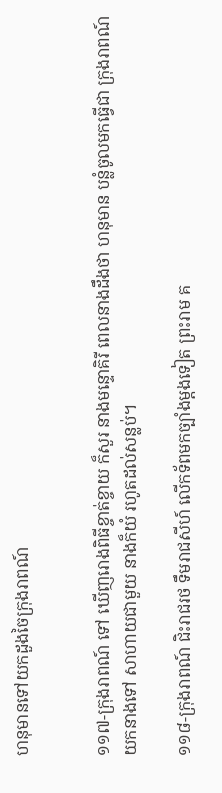ហនុមានទៅយកដួងចៃក្រុងរាពណ៍


១១៧-ក្រុងរាពណ៍ ទៅ ឃើញរោងពិធីខ្ចាត់ខ្ចាយ ក៏សួរ នាងមន្ទោគិរី ពេលនាងដឹងថា ហនុមាន បន្លំចូលមកធ្វើជា ក្រុងរាពណ៍ យកនាងទៅ សាហាយជាមួយ នាងក៏យំ រហូតដល់សន្លប់។

១១៨-ក្រុងរាពណ៍ ជិះរាជរថ ទឹមរាជសីហ៍ លើកទ័ពមកច្បាំងម្តងទៀត ព្រះរាម គ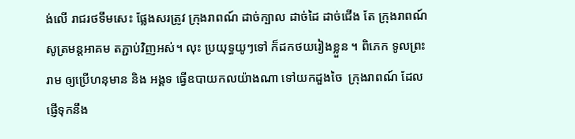ង់លើ រាជរថទឹមសេះ ផ្លែងសរត្រូវ ក្រុងរាពណ៍ ដាច់ក្បាល ដាច់ដៃ ដាច់ជើង តែ ក្រុងរាពណ៍ សូត្រមន្តអាគម តភ្ជាប់វិញអស់។ លុះ ប្រយុទ្ធយូៗទៅ ក៏ដកថយរៀងខ្លួន ។ ពិភេក ទូលព្រះរាម ឲ្យប្រើហនុមាន និង អង្គទ ធ្វើឧបាយកលយ៉ាងណា ទៅយកដួងចៃ  ក្រុងរាពណ៍ ដែលផ្ញើទុកនឹង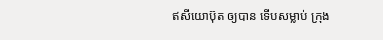ឥសីយោប៊ុត ឲ្យបាន ទើបសម្លាប់ ក្រុង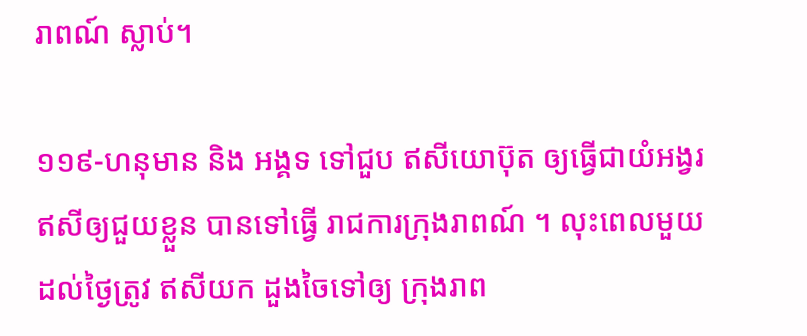រាពណ៍ ស្លាប់។

១១៩-ហនុមាន និង អង្គទ ទៅជួប ឥសីយោប៊ុត ឲ្យធ្វើជាយំអង្វរ ឥសីឲ្យជួយខ្លួន បានទៅធ្វើ រាជការក្រុងរាពណ៍ ។ លុះពេលមួយ ដល់ថ្ងៃត្រូវ ឥសីយក ដួងចៃទៅឲ្យ ក្រុងរាព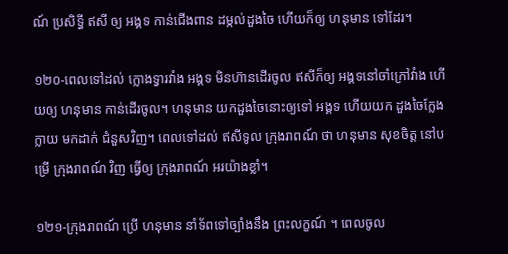ណ៍ ប្រសិទ្ធី ឥសី ឲ្យ អង្គទ កាន់ជើងពាន ដម្កល់ដួងចៃ ហើយក៏ឲ្យ ហនុមាន ទៅដែរ។

១២០-ពេលទៅដល់ ក្លោងទ្វារវាំង អង្គទ មិនហ៊ានដើរចូល ឥសីក៏ឲ្យ អង្គទនៅចាំក្រៅវាំង ហើយឲ្យ ហនុមាន កាន់ដើរចូល។ ហនុមាន យកដួងចៃនោះឲ្យទៅ អង្គទ ហើយយក ដួងចៃក្លែងក្លាយ មកដាក់ ជំនួសវិញ។ ពេលទៅដល់ ឥសីទូល ក្រុងរាពណ៍ ថា ហនុមាន សុខចិត្ត នៅបម្រើ ក្រុងរាពណ៍ វិញ ធ្វើឲ្យ ក្រុងរាពណ៍ អរយ៉ាងខ្លាំ។

១២១-ក្រុងរាពណ៍ ប្រើ ហនុមាន នាំទ័ពទៅច្បាំងនឹង ព្រះលក្ខណ៍ ។ ពេលចូល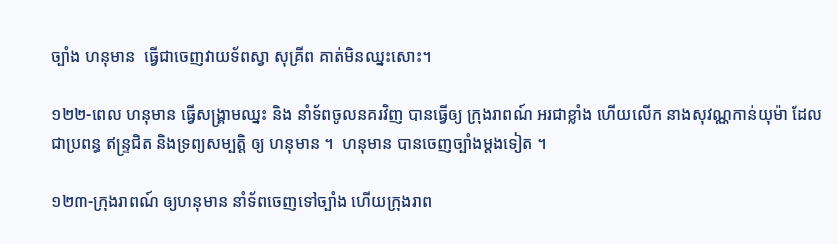ច្បាំង ហនុមាន  ធ្វើជាចេញវាយទ័ពស្វា សុគ្រីព គាត់មិនឈ្នះសោះ។

១២២-ពេល ហនុមាន ធ្វើសង្គ្រាមឈ្នះ និង នាំទ័ពចូលនគរវិញ បានធ្វើឲ្យ ក្រុងរាពណ៍ អរជាខ្លាំង ហើយលើក នាងសុវណ្ណកាន់យុម៉ា ដែលជាប្រពន្ធ ឥន្រ្ទជិត និងទ្រព្យសម្បត្តិ ឲ្យ ហនុមាន ។  ហនុមាន បានចេញច្បាំងម្តងទៀត ។

១២៣-ក្រុងរាពណ៍ ឲ្យហនុមាន នាំទ័ពចេញទៅច្បាំង ហើយក្រុងរាព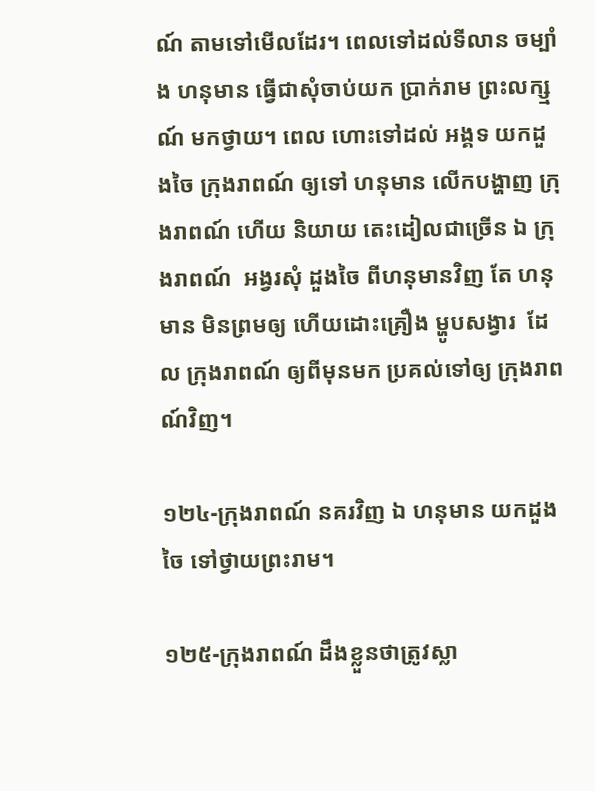ណ៍ តាមទៅមើលដែរ។ ពេលទៅដល់ទីលាន ចម្បាំង ហនុមាន ធ្វើជាសុំចាប់យក ប្រាក់រាម ព្រះលក្ស្មណ៍ មកថ្វាយ។ ពេល ហោះទៅដល់ អង្គទ យកដួងចៃ ក្រុងរាពណ៍ ឲ្យទៅ ហនុមាន លើកបង្ហាញ ក្រុងរាពណ៍ ហើយ និយាយ តេះដៀលជាច្រើន ឯ ក្រុងរាពណ៍  អង្វរសុំ ដួងចៃ ពីហនុមានវិញ តែ ហនុមាន មិនព្រមឲ្យ ហើយដោះគ្រឿង ម្ហូបសង្វារ  ដែល ក្រុងរាពណ៍ ឲ្យពីមុនមក ប្រគល់ទៅឲ្យ ក្រុងរាពណ៍វិញ។

១២៤-ក្រុងរាពណ៍ នគរវិញ ឯ ហនុមាន យកដួងចៃ ទៅថ្វាយព្រះរាម។

១២៥-ក្រុងរាពណ៍ ដឹងខ្លួនថាត្រូវស្លា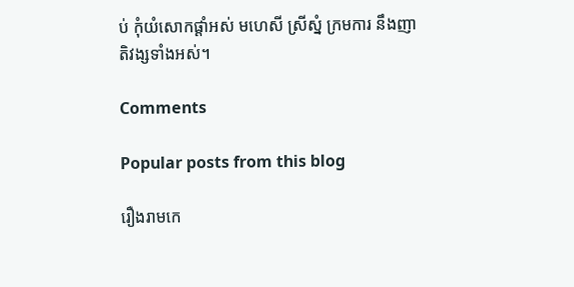ប់ កុំយំសោកផ្ដាំអស់ មហេសី ស្រីស្នំ ក្រមការ នឹងញាតិវង្សទាំងអស់។

Comments

Popular posts from this blog

រឿងរាមកេ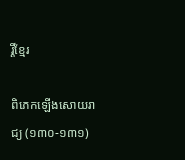រ្តិ៍ខ្មែរ

ពិភេកឡើងសោយរាជ្យ (១៣០-១៣១)